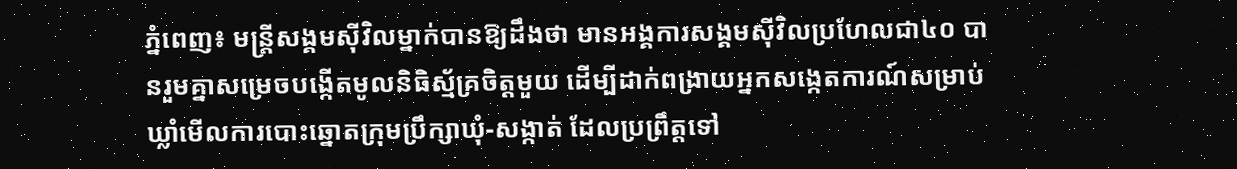ភ្នំពេញ៖ មន្ត្រីសង្គមស៊ីវិលម្នាក់បានឱ្យដឹងថា មានអង្គការសង្គមស៊ីវិលប្រហែលជា៤០ បានរួមគ្នាសម្រេចបង្កើតមូលនិធិស្ម័គ្រចិត្តមួយ ដើម្បីដាក់ពង្រាយអ្នកសង្កេតការណ៍សម្រាប់ឃ្លាំមើលការបោះឆ្នោតក្រុមប្រឹក្សាឃុំ-សង្កាត់ ដែលប្រព្រឹត្តទៅ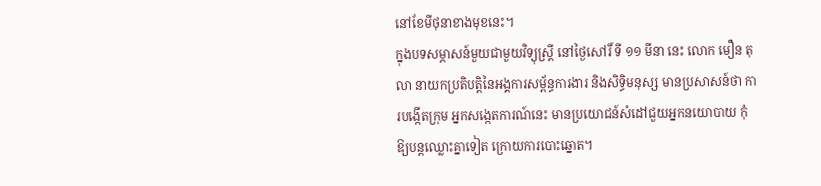នៅខែមីថុនាខាងមុខនេះ។
ក្នុងបទសម្ភាសន៍មួយជាមួយវិទ្យុស្ត្រី នៅថ្ងៃសៅរិ៍ ទី ១១ មីនា នេះ លោក មឿន តុលា នាយកប្រតិបត្តិនៃអង្គការសម្ព័ន្ធការងារ និងសិទ្ធិមនុស្ស មានប្រសាសន៍ថា ការបង្កើតក្រុម អ្នកសង្កេតការណ៍នេះ មានប្រយោជន៍សំដៅជួយអ្នកនយោបាយ កុំឱ្យបន្តឈ្លោះគ្នាទៀត ក្រោយការបោះឆ្នោត។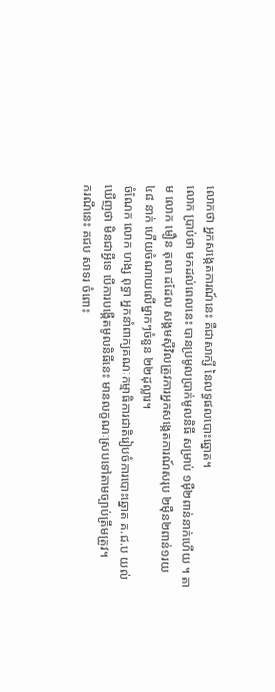លោកថា អ្នកសង្កេតការណ៍នេះ គឺជាសាក្សី នៃលទ្ធផលបោះឆ្នោត។
លោក ប្រាប់ថា មកដល់ពេលនេះ បានប្រមូលប្រាក់មូលនិធី សម្រាប់ ១ម៉ឺ២ពាន់នាក់ហើយ ។ តាម លោក មឿន តុលា ដដែល សង្គមស៊ីវិលត្រូវការអ្នកសង្កេតការណ៍សរុប ២ម៉ឺន២ពាន់១រយ ៤៨ នាក់ ហើយចំណាយលើម្នាកៗចំនួន ២២ដុល្លារ។
ចំណែក លោក ហង្ស ពុទ្ធា អ្នកនាំពាក្យគណៈកម្មាធិការជាតិរៀបចំការបោះឆ្នោត គ.ជ.ប យល់ឃើញថា មិនជាអ្វីទេ បើការបង្កើតមូលនិធីនេះ មានលក្ខណៈស្របទៅតាមច្បាប់ត្រឹមត្រូវ។
ករណីនេះ គជប សាទរ ចំពោះ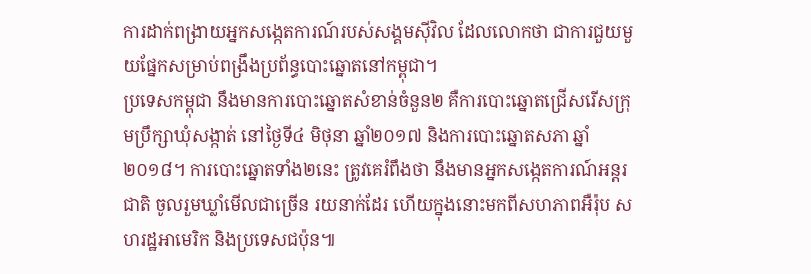ការដាក់ពង្រាយអ្នកសង្កេតការណ៍របស់សង្គមស៊ីវិល ដែលលោកថា ជាការជួយមួយផ្នែកសម្រាប់ពង្រឹងប្រព័ន្ធបោះឆ្នោតនៅកម្ពុជា។
ប្រទេសកម្ពុជា នឹងមានការបោះឆ្នោតសំខាន់ចំនួន២ គឺការបោះឆ្នោតជ្រើសរើសក្រុមប្រឹក្សាឃុំសង្កាត់ នៅថ្ងៃទី៤ មិថុនា ឆ្នាំ២០១៧ និងការបោះឆ្នោតសភា ឆ្នាំ២០១៨។ ការបោះឆ្នោតទាំង២នេះ ត្រូវគេរំពឹងថា នឹងមានអ្នកសង្កេតការណ៍អន្តរជាតិ ចូលរួមឃ្លាំមើលជាច្រើន រយនាក់ដែរ ហើយក្នុងនោះមកពីសហភាពអឺរ៉ុប សហរដ្ឋអាមេរិក និងប្រទេសជប៉ុន៕